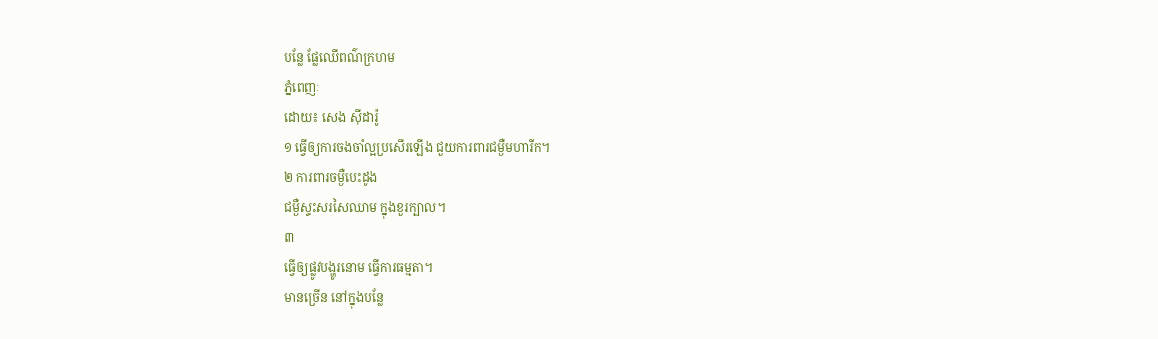បន្លែ ផ្លែឈើពណ៌ក្រហម
ភ្នំពេញៈ
ដោយ៖ សេង ស៊ីដារ៉ូ
១ ធ្វើឲ្យការចងចាំល្អប្រសើរឡើង ជួយការពារជម្ងឺមហារីក។
២ ការពារចម្ងឺបេះដូង
ជម្ងឺស្ទះសរសៃឈាម ក្នុងខួរក្បាល។
៣
ធ្វើឲ្យផ្លូវបង្ហូរនោម ធ្វើការធម្មតា។
មានច្រើន នៅក្នុងបន្លែ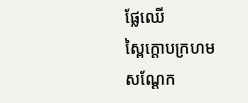ផ្លែឈើ
ស្ពៃក្តោបក្រហម
សណ្តែក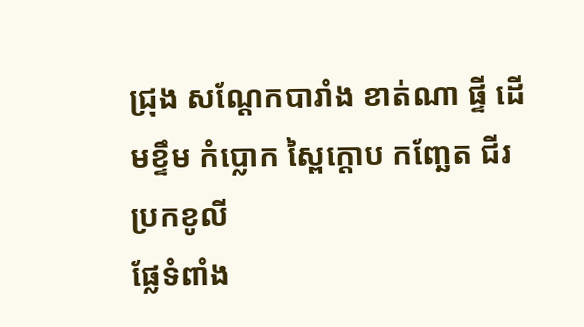ជ្រុង សណ្តែកបារាំង ខាត់ណា ផ្ទី ដើមខ្ទឹម កំប្លោក ស្ពៃក្តោប កញ្ឆែត ជីរ
ប្រកខូលី
ផ្លែទំពាំង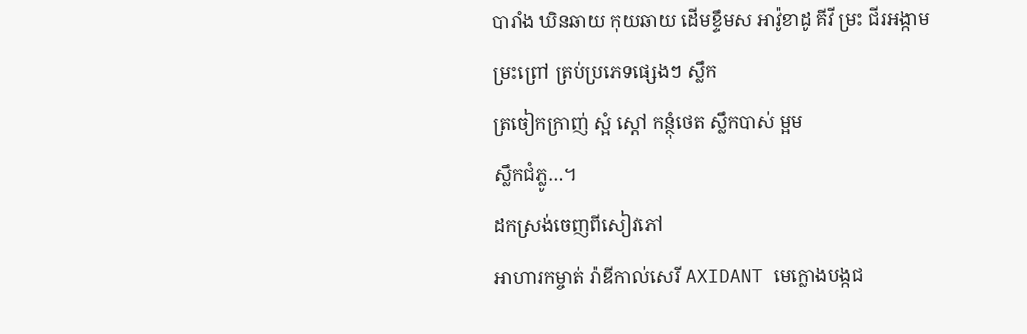បារាំង ឃិនឆាយ កុយឆាយ ដើមខ្ទឹមស អាវ៉ូខាដូ គីវី ម្រះ ជីរអង្កាម
ម្រះព្រៅ ត្រប់ប្រភេទផ្សេងៗ ស្លឹក
ត្រចៀកក្រាញ់ ស្អំ ស្តៅ កន្ថុំថេត ស្លឹកបាស់ ម្អម
ស្លឹកជំភ្លូ…។
ដកស្រង់ចេញពីសៀវភៅ
អាហារកម្ចាត់ រ៉ាឌីកាល់សេរី AXIDANT មេក្លោងបង្កជ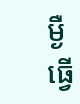ម្ងឺ
ធ្វើ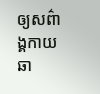ឲ្យសព៌ាង្គកាយឆា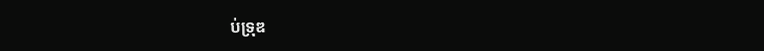ប់ទ្រុឌ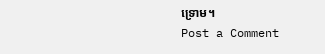ទ្រោម។
Post a Comment